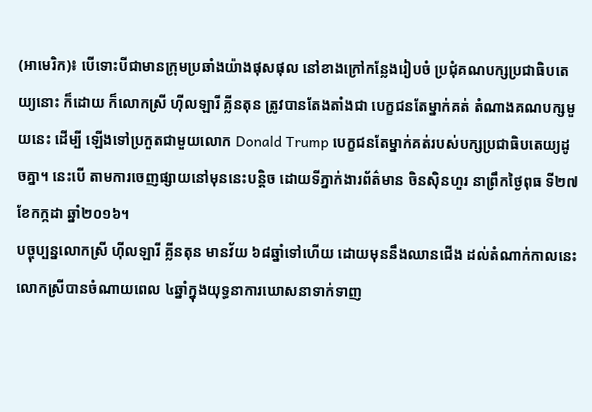(អាមេរិក)៖ បើទោះបីជាមានក្រុមប្រឆាំងយ៉ាងផុសផុល នៅខាងក្រៅកន្លែងរៀបចំ ប្រជុំគណបក្សប្រជាធិបតេយ្យនោះ ក៏ដោយ ក៏លោកស្រី ហ៊ីលឡារី គ្លីនតុន ត្រូវបានតែងតាំងជា បេក្ខជនតែម្នាក់គត់ តំណាងគណបក្សមួយនេះ ដើម្បី ឡើងទៅប្រកួតជាមួយលោក Donald Trump បេក្ខជនតែម្នាក់គត់របស់បក្សប្រជាធិបតេយ្យដូចគ្នា។ នេះបើ តាមការចេញផ្សាយនៅមុននេះបន្តិច ដោយទីភ្នាក់ងារព័ត៌មាន ចិនស៊ិនហួរ នាព្រឹកថ្ងៃពុធ ទី២៧ ខែកក្កដា ឆ្នាំ២០១៦។
បច្ចុប្បន្នលោកស្រី ហ៊ីលឡារី គ្លីនតុន មានវ័យ ៦៨ឆ្នាំទៅហើយ ដោយមុននឹងឈានជើង ដល់តំណាក់កាលនេះ លោកស្រីបានចំណាយពេល ៤ឆ្នាំក្នុងយុទ្ធនាការឃោសនាទាក់ទាញ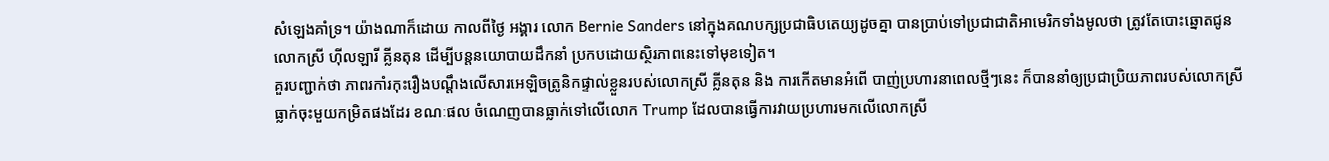សំឡេងគាំទ្រ។ យ៉ាងណាក៏ដោយ កាលពីថ្ងៃ អង្គារ លោក Bernie Sanders នៅក្នុងគណបក្សប្រជាធិបតេយ្យដូចគ្នា បានប្រាប់ទៅប្រជាជាតិអាមេរិកទាំងមូលថា ត្រូវតែបោះឆ្នោតជូនលោកស្រី ហ៊ីលឡារី គ្លីនតុន ដើម្បីបន្តនយោបាយដឹកនាំ ប្រកបដោយស្ថិរភាពនេះទៅមុខទៀត។
គួរបញ្ជាក់ថា ភាពរកាំរកុះរឿងបណ្តឹងលើសារអេឡិចត្រូនិកផ្ទាល់ខ្លួនរបស់លោកស្រី គ្លីនតុន និង ការកើតមានអំពើ បាញ់ប្រហារនាពេលថ្មីៗនេះ ក៏បាននាំឲ្យប្រជាប្រិយភាពរបស់លោកស្រី ធ្លាក់ចុះមួយកម្រិតផងដែរ ខណៈផល ចំណេញបានធ្លាក់ទៅលើលោក Trump ដែលបានធ្វើការវាយប្រហារមកលើលោកស្រី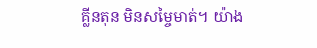គ្លីនតុន មិនសម្ចៃមាត់។ យ៉ាង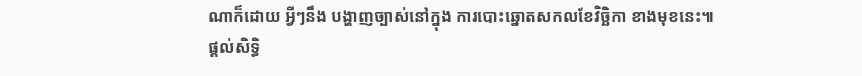ណាក៏ដោយ អ្វីៗនឹង បង្ហាញច្បាស់នៅក្នុង ការបោះឆ្នោតសកលខែវិច្ឆិកា ខាងមុខនេះ៕
ផ្តល់សិទ្ធិ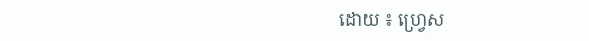ដោយ ៖ ហ្រ្វេស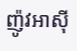ញ៉ូវអាសុី